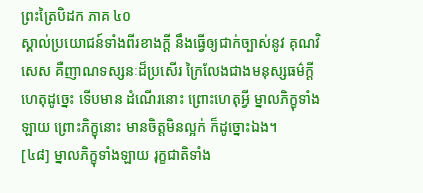ព្រះត្រៃបិដក ភាគ ៤០
ស្គាល់ប្រយោជន៍ទាំងពីរខាងក្ដី នឹងធ្វើឲ្យជាក់ច្បាស់នូវ គុណវិសេស គឺញាណទស្សនៈដ៏ប្រសើរ ក្រៃលែងជាងមនុស្សធម៌ក្ដី ហេតុដូច្នេះ ទើបមាន ដំណើរនោះ ព្រោះហេតុអ្វី ម្នាលភិក្ខុទាំងឡាយ ព្រោះភិក្ខុនោះ មានចិត្តមិនល្អក់ ក៏ដូច្នោះឯង។
[៤៨] ម្នាលភិក្ខុទាំងឡាយ រុក្ខជាតិទាំង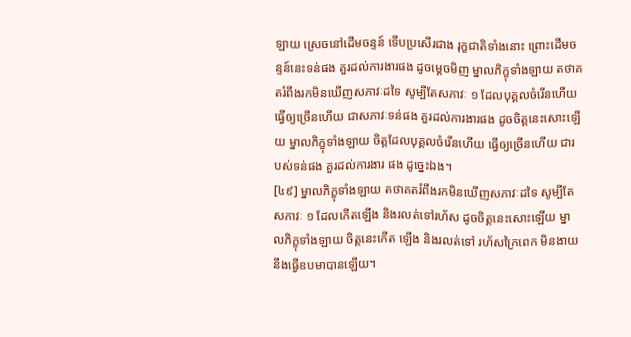ឡាយ ស្រេចនៅដើមចន្ទន៍ ទើបប្រសើរជាង រុក្ខជាតិទាំងនោះ ព្រោះដើមចន្ទន៍នេះទន់ផង គួរដល់ការងារផង ដូចម្តេចមិញ ម្នាលភិក្ខុទាំងឡាយ តថាគតរំពឹងរកមិនឃើញសភាវៈដទៃ សូម្បីតែសភាវៈ ១ ដែលបុគ្គលចំរើនហើយ ធ្វើឲ្យច្រើនហើយ ជាសភាវៈទន់ផង គួរដល់ការងារផង ដូចចិត្តនេះសោះឡើយ ម្នាលភិក្ខុទាំងឡាយ ចិត្តដែលបុគ្គលចំរើនហើយ ធ្វើឲ្យច្រើនហើយ ជារបស់ទន់ផង គួរដល់ការងារ ផង ដូច្នេះឯង។
[៤៩] ម្នាលភិក្ខុទាំងឡាយ តថាគតរំពឹងរកមិនឃើញសភាវៈដទៃ សូម្បីតែសភាវៈ ១ ដែលកើតឡើង និងរលត់ទៅរហ័ស ដូចចិត្តនេះសោះឡើយ ម្នាលភិក្ខុទាំងឡាយ ចិត្តនេះកើត ឡើង និងរលត់ទៅ រហ័សក្រៃពេក មិនងាយនឹងធ្វើឧបមាបានឡើយ។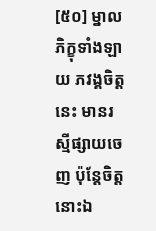[៥០] ម្នាលភិក្ខុទាំងឡាយ ភវង្គចិត្តនេះ មានរស្មីផ្សាយចេញ ប៉ុន្តែចិត្តនោះឯ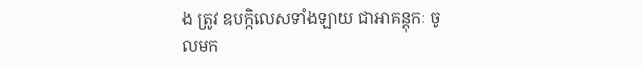ង ត្រូវ ឧបកិ្កលេសទាំងឡាយ ជាអាគន្តុកៈ ចូលមក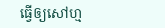ធ្វើឲ្យសៅហ្ម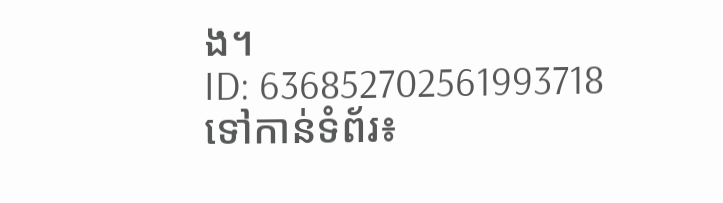ង។
ID: 636852702561993718
ទៅកាន់ទំព័រ៖